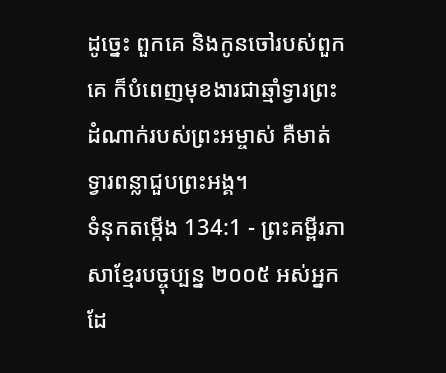ដូច្នេះ ពួកគេ និងកូនចៅរបស់ពួកគេ ក៏បំពេញមុខងារជាឆ្មាំទ្វារព្រះដំណាក់របស់ព្រះអម្ចាស់ គឺមាត់ទ្វារពន្លាជួបព្រះអង្គ។
ទំនុកតម្កើង 134:1 - ព្រះគម្ពីរភាសាខ្មែរបច្ចុប្បន្ន ២០០៥ អស់អ្នកដែ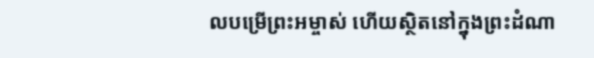លបម្រើព្រះអម្ចាស់ ហើយស្ថិតនៅក្នុងព្រះដំណា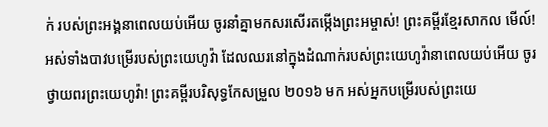ក់ របស់ព្រះអង្គនាពេលយប់អើយ ចូរនាំគ្នាមកសរសើរតម្កើងព្រះអម្ចាស់! ព្រះគម្ពីរខ្មែរសាកល មើល៍! អស់ទាំងបាវបម្រើរបស់ព្រះយេហូវ៉ា ដែលឈរនៅក្នុងដំណាក់របស់ព្រះយេហូវ៉ានាពេលយប់អើយ ចូរថ្វាយពរព្រះយេហូវ៉ា! ព្រះគម្ពីរបរិសុទ្ធកែសម្រួល ២០១៦ មក អស់អ្នកបម្រើរបស់ព្រះយេ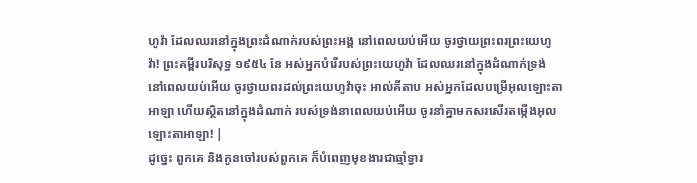ហូវ៉ា ដែលឈរនៅក្នុងព្រះដំណាក់របស់ព្រះអង្គ នៅពេលយប់អើយ ចូរថ្វាយព្រះពរព្រះយេហូវ៉ា! ព្រះគម្ពីរបរិសុទ្ធ ១៩៥៤ នែ អស់អ្នកបំរើរបស់ព្រះយេហូវ៉ា ដែលឈរនៅក្នុងដំណាក់ទ្រង់ នៅពេលយប់អើយ ចូរថ្វាយពរដល់ព្រះយេហូវ៉ាចុះ អាល់គីតាប អស់អ្នកដែលបម្រើអុលឡោះតាអាឡា ហើយស្ថិតនៅក្នុងដំណាក់ របស់ទ្រង់នាពេលយប់អើយ ចូរនាំគ្នាមកសរសើរតម្កើងអុលឡោះតាអាឡា! |
ដូច្នេះ ពួកគេ និងកូនចៅរបស់ពួកគេ ក៏បំពេញមុខងារជាឆ្មាំទ្វារ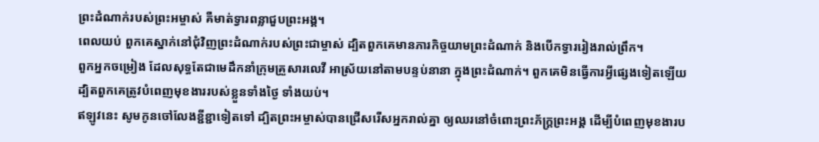ព្រះដំណាក់របស់ព្រះអម្ចាស់ គឺមាត់ទ្វារពន្លាជួបព្រះអង្គ។
ពេលយប់ ពួកគេស្នាក់នៅជុំវិញព្រះដំណាក់របស់ព្រះជាម្ចាស់ ដ្បិតពួកគេមានភារកិច្ចយាមព្រះដំណាក់ និងបើកទ្វាររៀងរាល់ព្រឹក។
ពួកអ្នកចម្រៀង ដែលសុទ្ធតែជាមេដឹកនាំក្រុមគ្រួសារលេវី អាស្រ័យនៅតាមបន្ទប់នានា ក្នុងព្រះដំណាក់។ ពួកគេមិនធ្វើការអ្វីផ្សេងទៀតឡើយ ដ្បិតពួកគេត្រូវបំពេញមុខងាររបស់ខ្លួនទាំងថ្ងៃ ទាំងយប់។
ឥឡូវនេះ សូមកូនចៅលែងខ្ជីខ្ជាទៀតទៅ ដ្បិតព្រះអម្ចាស់បានជ្រើសរើសអ្នករាល់គ្នា ឲ្យឈរនៅចំពោះព្រះភ័ក្ត្រព្រះអង្គ ដើម្បីបំពេញមុខងារប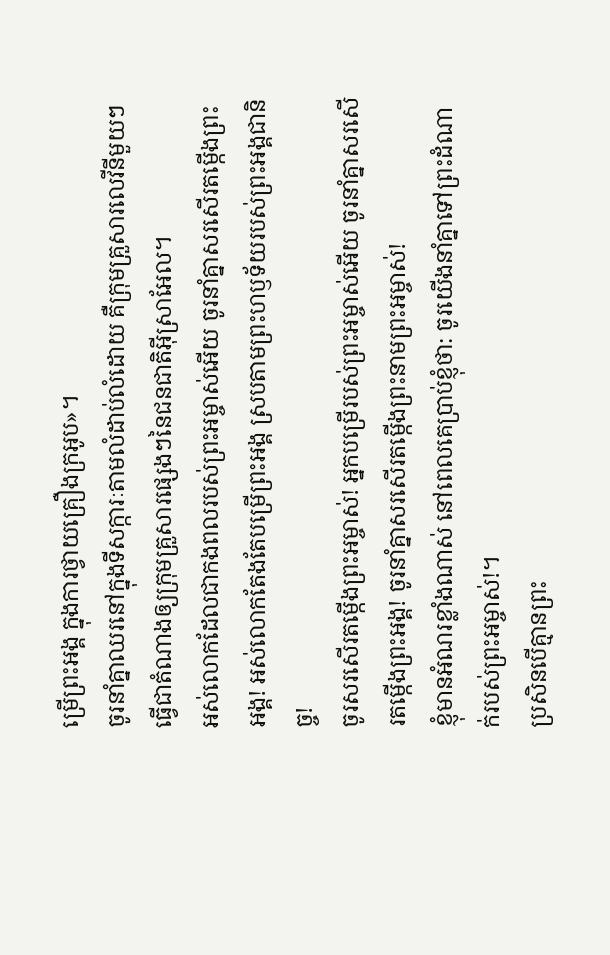ម្រើព្រះអង្គ ក្នុងការថ្វាយគ្រឿងក្រអូប»។
ចូរនាំគ្នាឈរនៅក្នុងទីសក្ការៈតាមលំដាប់លំដោយ គឺក្រុមគ្រួសារលេវីនីមួយៗធ្វើជាតំណាងឲ្យក្រុមគ្រួសារផ្សេងៗនៃជនជាតិអ៊ីស្រាអែល។
អស់លោកដែលជាកងពលរបស់ព្រះអម្ចាស់អើយ ចូរនាំគ្នាសរសើរតម្កើងព្រះអង្គ! អស់លោកតែងតែបម្រើព្រះអង្គ ស្របតាមព្រះហឫទ័យរបស់ព្រះអង្គជានិច្ច!
ចូរសរសើរតម្កើងព្រះអម្ចាស់! អ្នកបម្រើរបស់ព្រះអម្ចាស់អើយ ចូរនាំគ្នាសរសើរតម្កើងព្រះអង្គ! ចូរនាំគ្នាសរសើរតម្កើងព្រះនាមព្រះអម្ចាស់!
ខ្ញុំមានអំណរខ្លាំងណាស់ នៅពេលគេប្រាប់ខ្ញុំថា: ចូរយើងនាំគ្នាទៅព្រះដំណាក់របស់ព្រះអម្ចាស់!។
ប្រសិនបើគ្មានព្រះ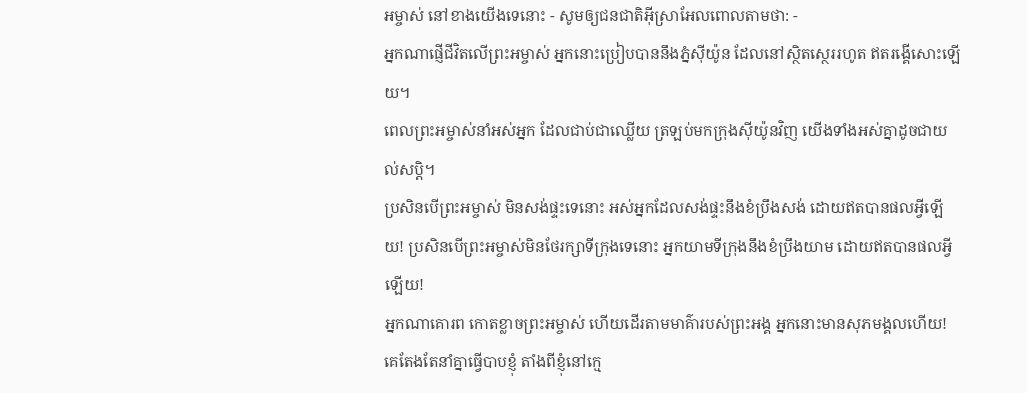អម្ចាស់ នៅខាងយើងទេនោះ - សូមឲ្យជនជាតិអ៊ីស្រាអែលពោលតាមថា: -
អ្នកណាផ្ញើជីវិតលើព្រះអម្ចាស់ អ្នកនោះប្រៀបបាននឹងភ្នំស៊ីយ៉ូន ដែលនៅស្ថិតស្ថេររហូត ឥតរង្គើសោះឡើយ។
ពេលព្រះអម្ចាស់នាំអស់អ្នក ដែលជាប់ជាឈ្លើយ ត្រឡប់មកក្រុងស៊ីយ៉ូនវិញ យើងទាំងអស់គ្នាដូចជាយល់សប្ដិ។
ប្រសិនបើព្រះអម្ចាស់ មិនសង់ផ្ទះទេនោះ អស់អ្នកដែលសង់ផ្ទះនឹងខំប្រឹងសង់ ដោយឥតបានផលអ្វីឡើយ! ប្រសិនបើព្រះអម្ចាស់មិនថែរក្សាទីក្រុងទេនោះ អ្នកយាមទីក្រុងនឹងខំប្រឹងយាម ដោយឥតបានផលអ្វីឡើយ!
អ្នកណាគោរព កោតខ្លាចព្រះអម្ចាស់ ហើយដើរតាមមាគ៌ារបស់ព្រះអង្គ អ្នកនោះមានសុភមង្គលហើយ!
គេតែងតែនាំគ្នាធ្វើបាបខ្ញុំ តាំងពីខ្ញុំនៅក្មេ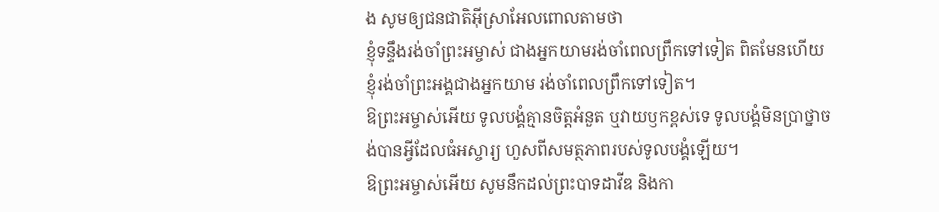ង សូមឲ្យជនជាតិអ៊ីស្រាអែលពោលតាមថា
ខ្ញុំទន្ទឹងរង់ចាំព្រះអម្ចាស់ ជាងអ្នកយាមរង់ចាំពេលព្រឹកទៅទៀត ពិតមែនហើយ ខ្ញុំរង់ចាំព្រះអង្គជាងអ្នកយាម រង់ចាំពេលព្រឹកទៅទៀត។
ឱព្រះអម្ចាស់អើយ ទូលបង្គំគ្មានចិត្តអំនួត ឬវាយឫកខ្ពស់ទេ ទូលបង្គំមិនប្រាថ្នាចង់បានអ្វីដែលធំអស្ចារ្យ ហួសពីសមត្ថភាពរបស់ទូលបង្គំឡើយ។
ឱព្រះអម្ចាស់អើយ សូមនឹកដល់ព្រះបាទដាវីឌ និងកា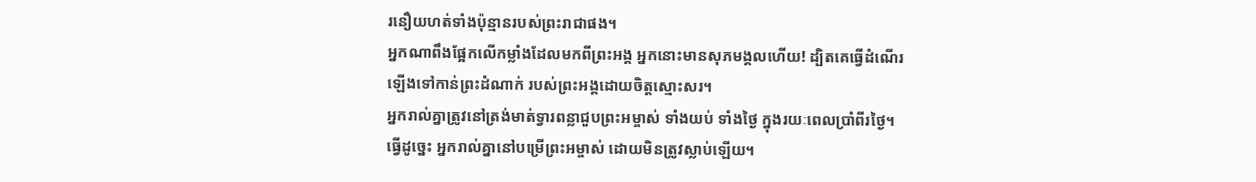រនឿយហត់ទាំងប៉ុន្មានរបស់ព្រះរាជាផង។
អ្នកណាពឹងផ្អែកលើកម្លាំងដែលមកពីព្រះអង្គ អ្នកនោះមានសុភមង្គលហើយ! ដ្បិតគេធ្វើដំណើរឡើងទៅកាន់ព្រះដំណាក់ របស់ព្រះអង្គដោយចិត្តស្មោះសរ។
អ្នករាល់គ្នាត្រូវនៅត្រង់មាត់ទ្វារពន្លាជួបព្រះអម្ចាស់ ទាំងយប់ ទាំងថ្ងៃ ក្នុងរយៈពេលប្រាំពីរថ្ងៃ។ ធ្វើដូច្នេះ អ្នករាល់គ្នានៅបម្រើព្រះអម្ចាស់ ដោយមិនត្រូវស្លាប់ឡើយ។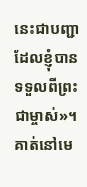នេះជាបញ្ជាដែលខ្ញុំបានទទួលពីព្រះជាម្ចាស់»។
គាត់នៅមេ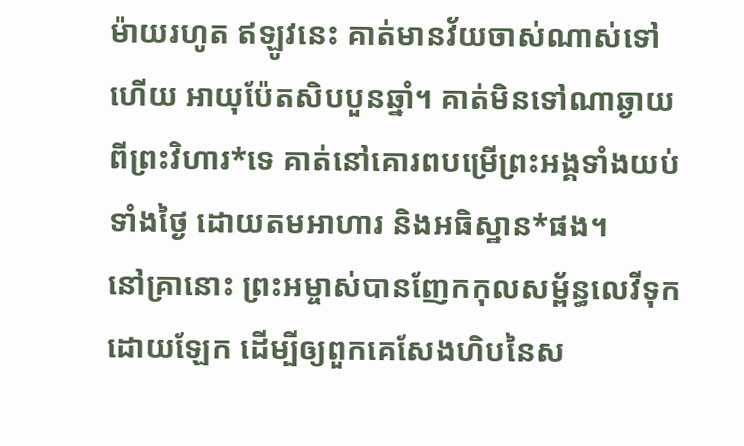ម៉ាយរហូត ឥឡូវនេះ គាត់មានវ័យចាស់ណាស់ទៅហើយ អាយុប៉ែតសិបបួនឆ្នាំ។ គាត់មិនទៅណាឆ្ងាយពីព្រះវិហារ*ទេ គាត់នៅគោរពបម្រើព្រះអង្គទាំងយប់ទាំងថ្ងៃ ដោយតមអាហារ និងអធិស្ឋាន*ផង។
នៅគ្រានោះ ព្រះអម្ចាស់បានញែកកុលសម្ព័ន្ធលេវីទុកដោយឡែក ដើម្បីឲ្យពួកគេសែងហិបនៃស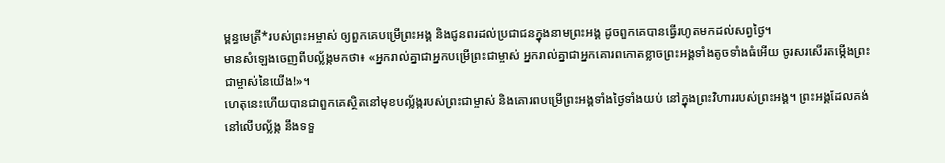ម្ពន្ធមេត្រី*របស់ព្រះអម្ចាស់ ឲ្យពួកគេបម្រើព្រះអង្គ និងជូនពរដល់ប្រជាជនក្នុងនាមព្រះអង្គ ដូចពួកគេបានធ្វើរហូតមកដល់សព្វថ្ងៃ។
មានសំឡេងចេញពីបល្ល័ង្កមកថា៖ «អ្នករាល់គ្នាជាអ្នកបម្រើព្រះជាម្ចាស់ អ្នករាល់គ្នាជាអ្នកគោរពកោតខ្លាចព្រះអង្គទាំងតូចទាំងធំអើយ ចូរសរសើរតម្កើងព្រះជាម្ចាស់នៃយើង!»។
ហេតុនេះហើយបានជាពួកគេស្ថិតនៅមុខបល្ល័ង្ករបស់ព្រះជាម្ចាស់ និងគោរពបម្រើព្រះអង្គទាំងថ្ងៃទាំងយប់ នៅក្នុងព្រះវិហាររបស់ព្រះអង្គ។ ព្រះអង្គដែលគង់នៅលើបល្ល័ង្ក នឹងទទួ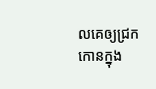លគេឲ្យជ្រកកោនក្នុង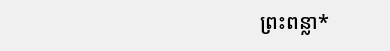ព្រះពន្លា*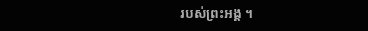របស់ព្រះអង្គ ។